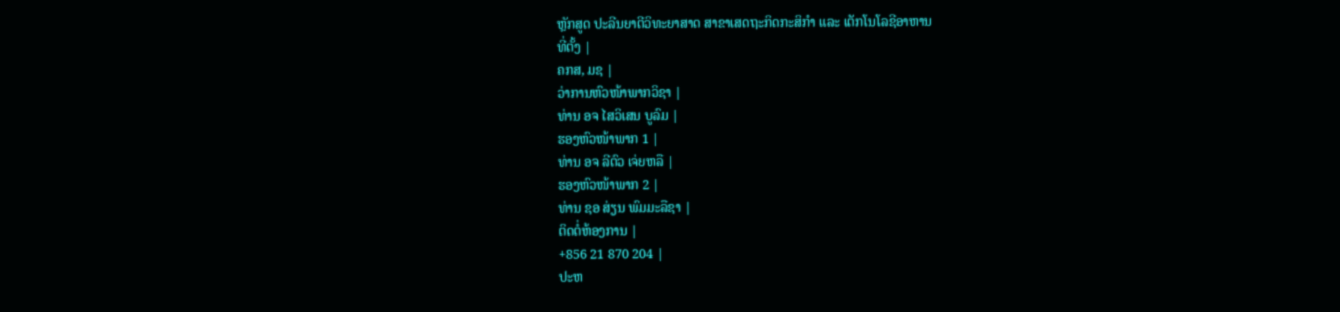ຫຼັກສູດ ປະລີນຍາຕີວິທະຍາສາດ ສາຂາເສດຖະກິດກະສິກຳ ແລະ ເຕັກໂນໂລຊີອາຫານ
ທີ່ຕັ້ງ |
ຄກສ, ມຊ |
ວ່າການຫົວໜ້າພາກວິຊາ |
ທ່ານ ອຈ ໄສວິເສນ ບູລົມ |
ຮອງຫົວໜ້າພາກ 1 |
ທ່ານ ອຈ ລີຕົວ ເຈ່ຍຫລື |
ຮອງຫົວໜ້າພາກ 2 |
ທ່ານ ຊອ ສ່ຽນ ພົມມະລືຊາ |
ຕິດຕໍ່ຫ້ອງການ |
+856 21 870 204 |
ປະຫ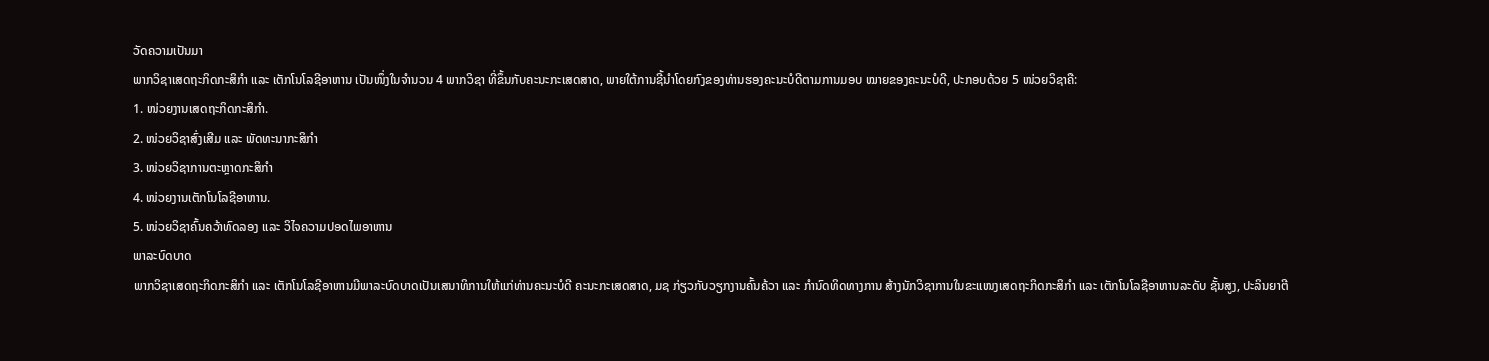ວັດຄວາມເປັນມາ
ພາກວິຊາເສດຖະກິດກະສິກຳ ແລະ ເຕັກໂນໂລຊີອາຫານ ເປັນໜຶ່ງໃນຈຳນວນ 4 ພາກວິຊາ ທີ່ຂຶ້ນກັບຄະນະກະເສດສາດ, ພາຍໃຕ້ການຊີ້ນຳໂດຍກົງຂອງທ່ານຮອງຄະນະບໍດີຕາມການມອບ ໝາຍຂອງຄະນະບໍດີ, ປະກອບດ້ວຍ 5 ໜ່ວຍວິຊາຄື:
1. ໜ່ວຍງານເສດຖະກິດກະສິກຳ.
2. ໜ່ວຍວິຊາສົ່ງເສີມ ແລະ ພັດທະນາກະສິກຳ
3. ໜ່ວຍວິຊາການຕະຫຼາດກະສິກຳ
4. ໜ່ວຍງານເຕັກໂນໂລຊີອາຫານ.
5. ໜ່ວຍວິຊາຄົ້ນຄວ້າທົດລອງ ແລະ ວິໄຈຄວາມປອດໄພອາຫານ
ພາລະບົດບາດ
ພາກວິຊາເສດຖະກິດກະສິກຳ ແລະ ເຕັກໂນໂລຊີອາຫານມີພາລະບົດບາດເປັນເສນາທິການໃຫ້ແກ່ທ່ານຄະນະບໍດີ ຄະນະກະເສດສາດ, ມຊ ກ່ຽວກັບວຽກງານຄົ້ນຄ້ວາ ແລະ ກຳນົດທິດທາງການ ສ້າງນັກວິຊາການໃນຂະແໜງເສດຖະກິດກະສິກຳ ແລະ ເຕັກໂນໂລຊືອາຫານລະດັບ ຊັ້ນສູງ, ປະລິນຍາຕີ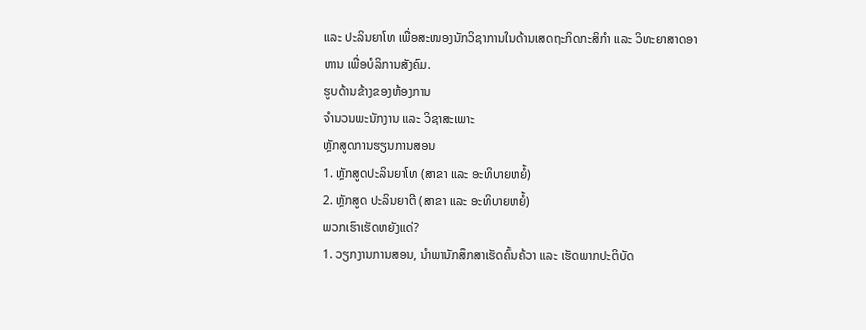ແລະ ປະລິນຍາໂທ ເພື່ອສະໜອງນັກວິຊາການໃນດ້ານເສດຖະກິດກະສິກຳ ແລະ ວິທະຍາສາດອາຫານ ເພື່ອບໍລິການສັງຄົມ.
ຮູບດ້ານຂ້າງຂອງຫ້ອງການ
ຈຳນວນພະນັກງານ ແລະ ວິຊາສະເພາະ
ຫຼັກສູດການຮຽນການສອນ
1. ຫຼັກສູດປະລິນຍາໂທ (ສາຂາ ແລະ ອະທິບາຍຫຍໍ້)
2. ຫຼັກສູດ ປະລິນຍາຕີ (ສາຂາ ແລະ ອະທິບາຍຫຍໍ້)
ພວກເຮົາເຮັດຫຍັງແດ່?
1. ວຽກງານການສອນ, ນຳພານັກສຶກສາເຮັດຄົ້ນຄ້ວາ ແລະ ເຮັດພາກປະຕິບັດ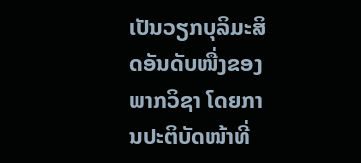ເປັນວຽກບຸລິມະສິດອັນດັບໜື່ງຂອງພາກວິຊາ ໂດຍການປະຕິບັດໜ້າທີ່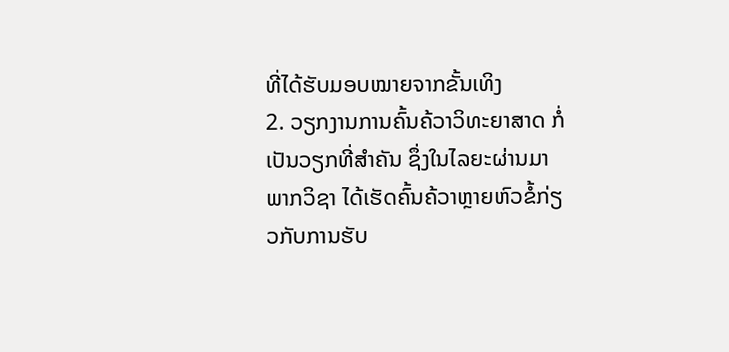ທີ່ໄດ້ຮັບມອບໝາຍຈາກຂັ້ນເທິງ
2. ວຽກງານການຄົ້ນຄ້ວາວິທະຍາສາດ ກໍ່ເປັນວຽກທີ່ສຳຄັນ ຊຶ່ງໃນໄລຍະຜ່ານມາ ພາກວິຊາ ໄດ້ເຮັດຄົ້ນຄ້ວາຫຼາຍຫົວຂໍ້ກ່ຽວກັບການຮັບ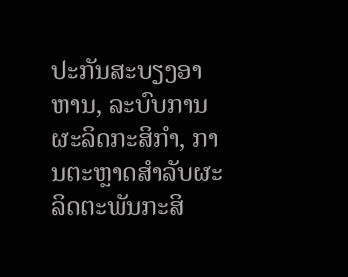ປະກັນສະບຽງອາຫານ, ລະບົບການຜະລິດກະສິກຳ, ການຕະຫຼາດສຳລັບຜະລິດຕະພັນກະສິ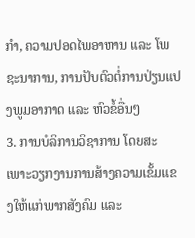ກຳ, ຄວາມປອດໄພອາຫານ ແລະ ໂພຊະນາການ, ການປັບຕົວຕໍ່ການປ່ຽນແປງພູມອາກາດ ແລະ ຫົວຂໍ້ອື່ນໆ
3. ການບໍລິການວິຊາການ ໂດຍສະເພາະວຽກງານການສ້າງຄວາມເຂັ້ມແຂງໃຫ້ແກ່ພາກສັງຄົມ ແລະ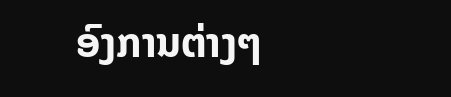ອົງການຕ່າງໆ